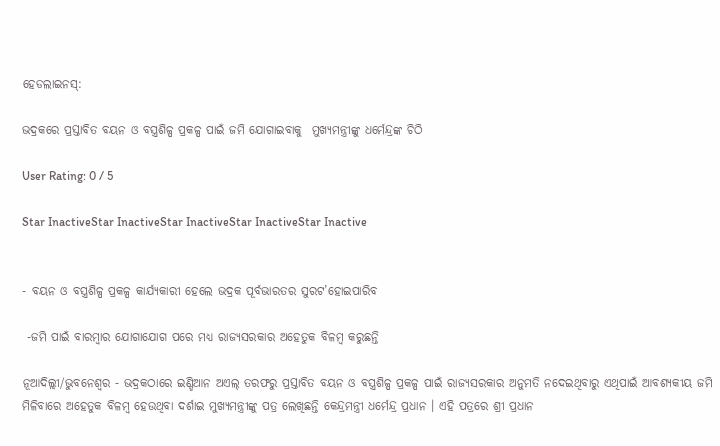ହେଡଲାଇନସ୍:

ଭଦ୍ରକରେ ପ୍ରସ୍ତାବିତ ବୟନ ଓ ବସ୍ତ୍ରଶିଳ୍ପ ପ୍ରକଳ୍ପ ପାଇଁ ଜମି ଯୋଗାଇବାକୁ  ମୁଖ୍ୟମନ୍ତ୍ରୀଙ୍କୁ ଧର୍ମେନ୍ଦ୍ରଙ୍କ ଚିଠି

User Rating: 0 / 5

Star InactiveStar InactiveStar InactiveStar InactiveStar Inactive


- ବୟନ ଓ ବସ୍ତ୍ରଶିଳ୍ପ ପ୍ରକଳ୍ପ କାର୍ଯ୍ୟକାରୀ ହେଲେ ଭଦ୍ରକ ପୂର୍ବଭାରତର ସୁରଟ’ହୋଇପାରିବ

 -ଜମି ପାଇଁ ବାରମ୍ବାର ଯୋଗାଯୋଗ ପରେ ମଧ୍ୟ ରାଜ୍ୟସରକାର ଅହେତୁକ ବିଳମ୍ବ କରୁଛନ୍ତି

ନୂଆଦିଲ୍ଲୀ/ଭୁବନେଶ୍ୱର - ଭଦ୍ରକଠାରେ ଇଣ୍ଡିଆନ ଅଏଲ୍ ତରଫରୁ ପ୍ରସ୍ତାବିତ ବୟନ ଓ ବସ୍ତ୍ରଶିଳ୍ପ ପ୍ରକଳ୍ପ ପାଇଁ ରାଜ୍ୟସରକାର ଅନୁମତି ନଦେଇଥିବାରୁ ଏଥିପାଇଁ ଆବଶ୍ୟକୀୟ ଜମି ମିଳିବାରେ ଅହେତୁକ ବିଳମ୍ବ ହେଉଥିବା ଦର୍ଶାଇ ମୁଖ୍ୟମନ୍ତ୍ରୀଙ୍କୁ ପତ୍ର ଲେଖିଛନ୍ତି କେନ୍ଦ୍ରମନ୍ତ୍ରୀ ଧର୍ମେନ୍ଦ୍ର ପ୍ରଧାନ । ଏହି ପତ୍ରରେ ଶ୍ରୀ ପ୍ରଧାନ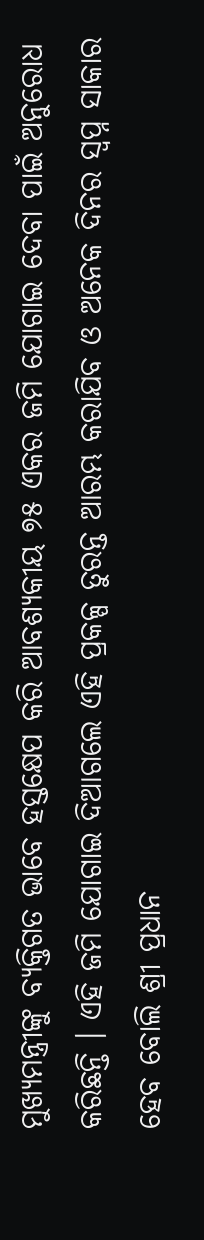ମୁଖ୍ୟମନ୍ତ୍ରୀଙ୍କୁ ବ୍ୟକ୍ତିଗତ ଭାବେ ହସ୍ତକ୍ଷେପ କରି ଆବଶ୍ୟକୀୟ ୭୫ ଏକର ଜମି ଯୋଗାଇ ଦେବା ପାଇଁ ଅନୁରୋଧ କରିଛନ୍ତି । ଏହି ଜମି ଯୋଗାଇ ଦିଆଗଲେ ଏହି ପ୍ରକଳ୍ପ ତୁରନ୍ତ ଆରମ୍ଭ କରାଯିବ ଓ ଅନେକ ଦିନର ସ୍ୱପ୍ନ ସାକାର ହେବ ବୋଲି ଶ୍ରୀ ପ୍ରଧାନ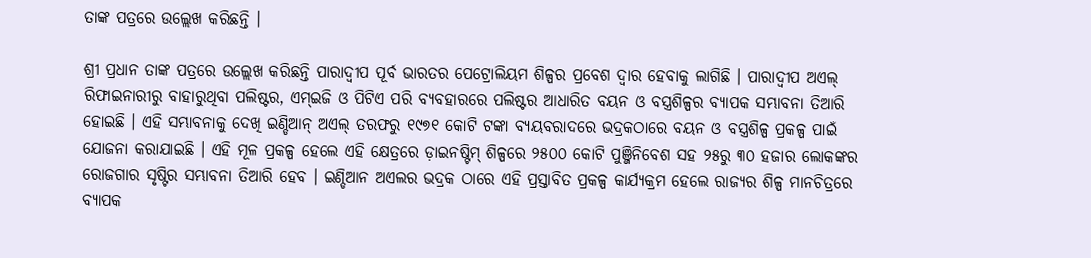ତାଙ୍କ ପତ୍ରରେ ଉଲ୍ଲେଖ କରିଛନ୍ତି ।

ଶ୍ରୀ ପ୍ରଧାନ ତାଙ୍କ ପତ୍ରରେ ଉଲ୍ଲେଖ କରିଛନ୍ତି ପାରାଦ୍ୱୀପ ପୂର୍ବ ଭାରତର ପେଟ୍ରୋଲିୟମ ଶିଳ୍ପର ପ୍ରବେଶ ଦ୍ୱାର ହେବାକୁ ଲାଗିଛି । ପାରାଦ୍ୱୀପ ଅଏଲ୍ ରିଫାଇନାରୀରୁ ବାହାରୁଥିବା ପଲିଷ୍ଟର, ଏମ୍ଇଜି ଓ ପିଟିଏ ପରି ବ୍ୟବହାରରେ ପଲିଷ୍ଟର ଆଧାରିତ ବୟନ ଓ ବସ୍ତ୍ରଶିଳ୍ପର ବ୍ୟାପକ ସମ୍ଭାବନା ତିଆରି ହୋଇଛି । ଏହି ସମ୍ଭାବନାକୁ ଦେଖି ଇଣ୍ଡିଆନ୍ ଅଏଲ୍ ତରଫରୁ ୧୯୭୧ କୋଟି ଟଙ୍କା ବ୍ୟୟବରାଦରେ ଭଦ୍ରକଠାରେ ବୟନ ଓ ବସ୍ତ୍ରଶିଳ୍ପ ପ୍ରକଳ୍ପ ପାଇଁ  ଯୋଜନା କରାଯାଇଛି । ଏହି ମୂଳ ପ୍ରକଳ୍ପ ହେଲେ ଏହି କ୍ଷେତ୍ରରେ ଡ଼ାଇନଷ୍ଟିମ୍ ଶିଳ୍ପରେ ୨୫୦୦ କୋଟି ପୁଞ୍ଜିନିବେଶ ସହ ୨୫ରୁ ୩୦ ହଜାର ଲୋକଙ୍କର ରୋଜଗାର ସୃଷ୍ଟିର ସମ୍ଭାବନା ତିଆରି ହେବ । ଇଣ୍ଡିଆନ ଅଏଲର ଭଦ୍ରକ ଠାରେ ଏହି ପ୍ରସ୍ତାବିତ ପ୍ରକଳ୍ପ କାର୍ଯ୍ୟକ୍ରମ ହେଲେ ରାଜ୍ୟର ଶିଳ୍ପ ମାନଚିତ୍ରରେ ବ୍ୟାପକ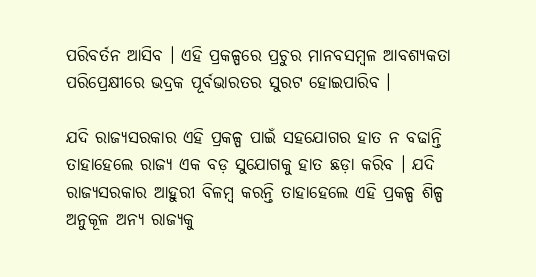ପରିବର୍ତନ ଆସିବ । ଏହି ପ୍ରକଳ୍ପରେ ପ୍ରଚୁର ମାନବସମ୍ବଳ ଆବଶ୍ୟକତା ପରିପ୍ରେକ୍ଷୀରେ ଭଦ୍ରକ ପୂର୍ବଭାରତର ସୁରଟ ହୋଇପାରିବ ।

ଯଦି ରାଜ୍ୟସରକାର ଏହି ପ୍ରକଳ୍ପ ପାଇଁ ସହଯୋଗର ହାତ ନ ବଢାନ୍ତି ତାହାହେଲେ ରାଜ୍ୟ ଏକ ବଡ଼ ସୁଯୋଗକୁ ହାତ ଛଡ଼ା କରିବ । ଯଦି ରାଜ୍ୟସରକାର ଆହୁରୀ ବିଳମ୍ବ କରନ୍ତି ତାହାହେଲେ ଏହି ପ୍ରକଳ୍ପ ଶିଳ୍ପ ଅନୁକୂଳ ଅନ୍ୟ ରାଜ୍ୟକୁ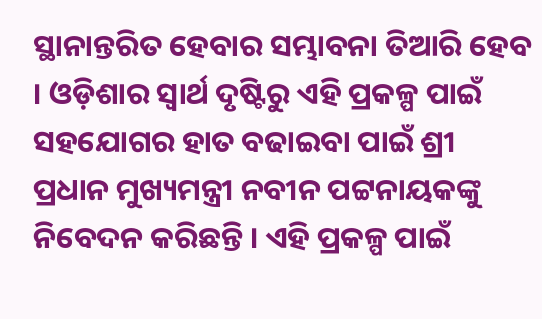ସ୍ଥାନାନ୍ତରିତ ହେବାର ସମ୍ଭାବନା ତିଆରି ହେବ । ଓଡ଼ିଶାର ସ୍ୱାର୍ଥ ଦୃଷ୍ଟିରୁ ଏହି ପ୍ରକଳ୍ପ ପାଇଁ ସହଯୋଗର ହାତ ବଢାଇବା ପାଇଁ ଶ୍ରୀ ପ୍ରଧାନ ମୁଖ୍ୟମନ୍ତ୍ରୀ ନବୀନ ପଟ୍ଟନାୟକଙ୍କୁ ନିବେଦନ କରିଛନ୍ତି । ଏହି ପ୍ରକଳ୍ପ ପାଇଁ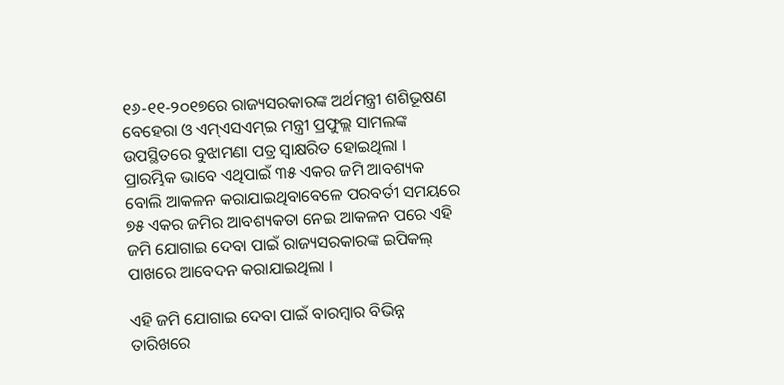୧୬-୧୧-୨୦୧୭ରେ ରାଜ୍ୟସରକାରଙ୍କ ଅର୍ଥମନ୍ତ୍ରୀ ଶଶିଭୂଷଣ ବେହେରା ଓ ଏମ୍ଏସଏମ୍ଇ ମନ୍ତ୍ରୀ ପ୍ରଫୁଲ୍ଲ ସାମଲଙ୍କ ଉପସ୍ଥିତରେ ବୁଝାମଣା ପତ୍ର ସ୍ୱାକ୍ଷରିତ ହୋଇଥିଲା । ପ୍ରାରମ୍ଭିକ ଭାବେ ଏଥିପାଇଁ ୩୫ ଏକର ଜମି ଆବଶ୍ୟକ ବୋଲି ଆକଳନ କରାଯାଇଥିବାବେଳେ ପରବର୍ତୀ ସମୟରେ ୭୫ ଏକର ଜମିର ଆବଶ୍ୟକତା ନେଇ ଆକଳନ ପରେ ଏହି ଜମି ଯୋଗାଇ ଦେବା ପାଇଁ ରାଜ୍ୟସରକାରଙ୍କ ଇପିକଲ୍ ପାଖରେ ଆବେଦନ କରାଯାଇଥିଲା ।

ଏହି ଜମି ଯୋଗାଇ ଦେବା ପାଇଁ ବାରମ୍ବାର ବିଭିନ୍ନ ତାରିଖରେ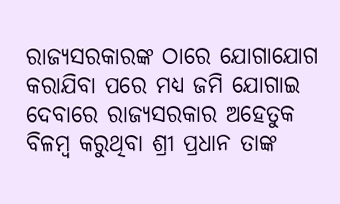ରାଜ୍ୟସରକାରଙ୍କ ଠାରେ ଯୋଗାଯୋଗ କରାଯିବା ପରେ ମଧ୍ୟ ଜମି ଯୋଗାଇ ଦେବାରେ ରାଜ୍ୟସରକାର ଅହେତୁକ ବିଳମ୍ବ କରୁଥିବା ଶ୍ରୀ ପ୍ରଧାନ ତାଙ୍କ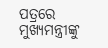ପତ୍ରରେ ମୁଖ୍ୟମନ୍ତ୍ରୀଙ୍କୁ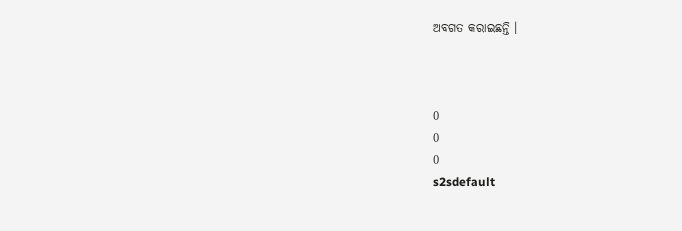ଅବଗତ କରାଇଛନ୍ତି ।



0
0
0
s2sdefault